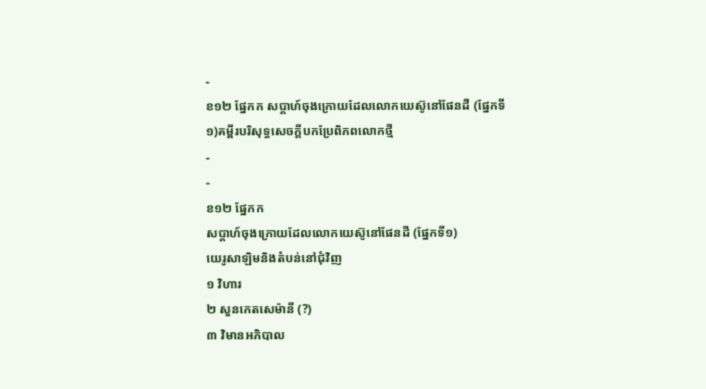-
ខ១២ ផ្នែកក សប្ដាហ៍ចុងក្រោយដែលលោកយេស៊ូនៅផែនដី (ផ្នែកទី១)គម្ពីរបរិសុទ្ធសេចក្ដីបកប្រែពិភពលោកថ្មី
-
-
ខ១២ ផ្នែកក
សប្ដាហ៍ចុងក្រោយដែលលោកយេស៊ូនៅផែនដី (ផ្នែកទី១)
យេរូសាឡិមនិងតំបន់នៅជុំវិញ
១ វិហារ
២ សួនកេតសេម៉ានី (?)
៣ វិមានអភិបាល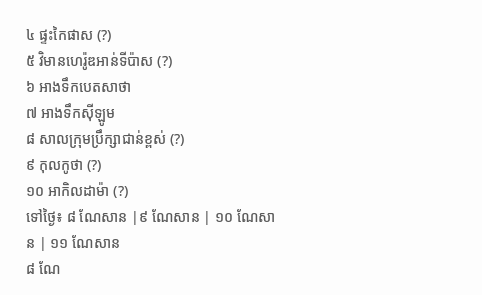៤ ផ្ទះកៃផាស (?)
៥ វិមានហេរ៉ូឌអាន់ទីប៉ាស (?)
៦ អាងទឹកបេតសាថា
៧ អាងទឹកស៊ីឡូម
៨ សាលក្រុមប្រឹក្សាជាន់ខ្ពស់ (?)
៩ កុលកូថា (?)
១០ អាកិលដាម៉ា (?)
ទៅថ្ងៃ៖ ៨ ណែសាន |៩ ណែសាន | ១០ ណែសាន | ១១ ណែសាន
៨ ណែ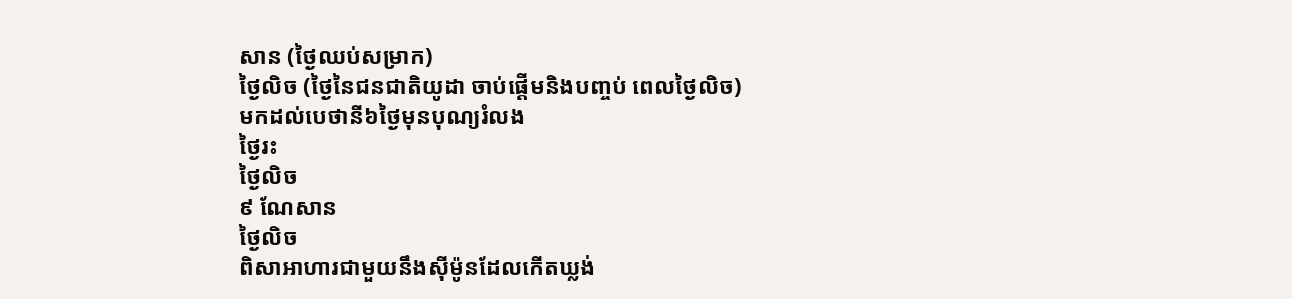សាន (ថ្ងៃឈប់សម្រាក)
ថ្ងៃលិច (ថ្ងៃនៃជនជាតិយូដា ចាប់ផ្ដើមនិងបញ្ចប់ ពេលថ្ងៃលិច)
មកដល់បេថានី៦ថ្ងៃមុនបុណ្យរំលង
ថ្ងៃរះ
ថ្ងៃលិច
៩ ណែសាន
ថ្ងៃលិច
ពិសាអាហារជាមួយនឹងស៊ីម៉ូនដែលកើតឃ្លង់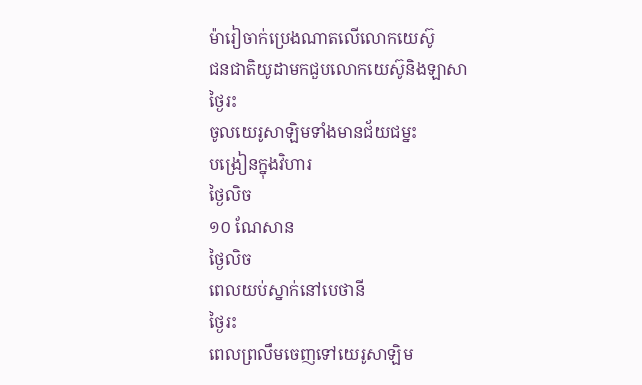ម៉ារៀចាក់ប្រេងណាតលើលោកយេស៊ូ
ជនជាតិយូដាមកជួបលោកយេស៊ូនិងឡាសា
ថ្ងៃរះ
ចូលយេរូសាឡិមទាំងមានជ័យជម្នះ
បង្រៀនក្នុងវិហារ
ថ្ងៃលិច
១០ ណែសាន
ថ្ងៃលិច
ពេលយប់ស្នាក់នៅបេថានី
ថ្ងៃរះ
ពេលព្រលឹមចេញទៅយេរូសាឡិម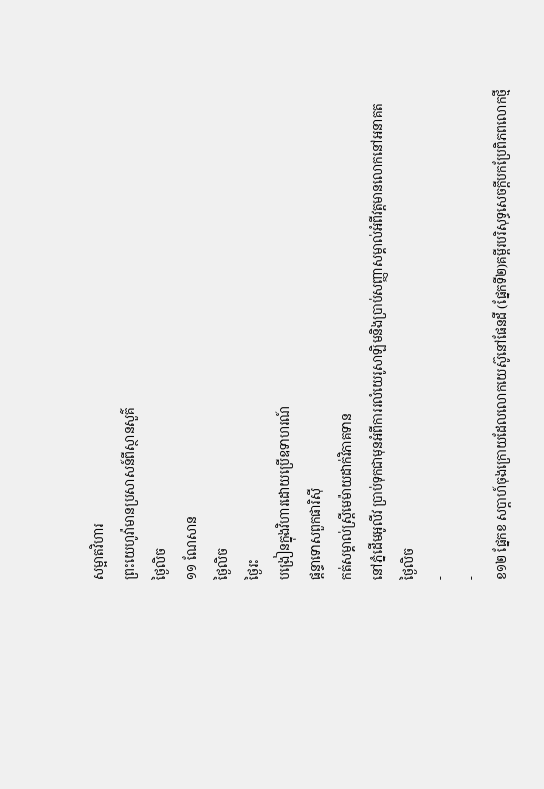សម្អាតវិហារ
ព្រះយេហូវ៉ាមានប្រសាសន៍ពីស្ថានសួគ៌
ថ្ងៃលិច
១១ ណែសាន
ថ្ងៃលិច
ថ្ងៃរះ
បង្រៀនក្នុងវិហារដោយប្រើឧទាហរណ៍
ផ្ដន្ទាទោសពួកផារិស៊ី
កត់សម្គាល់ស្ត្រីមេម៉ាយដាក់វិភាគទាន
នៅភ្នំដើមអូលីវ ប្រាប់ទុកជាមុនអំពីការរលំយេរូសាឡិមនិងប្រាប់សញ្ញាសម្គាល់អំពីវត្តមានលោកនៅអនាគត
ថ្ងៃលិច
-
-
ខ១២ ផ្នែកខ សប្ដាហ៍ចុងក្រោយដែលលោកយេស៊ូនៅផែនដី (ផ្នែកទី២)គម្ពីរបរិសុទ្ធសេចក្ដីបកប្រែពិភពលោកថ្មី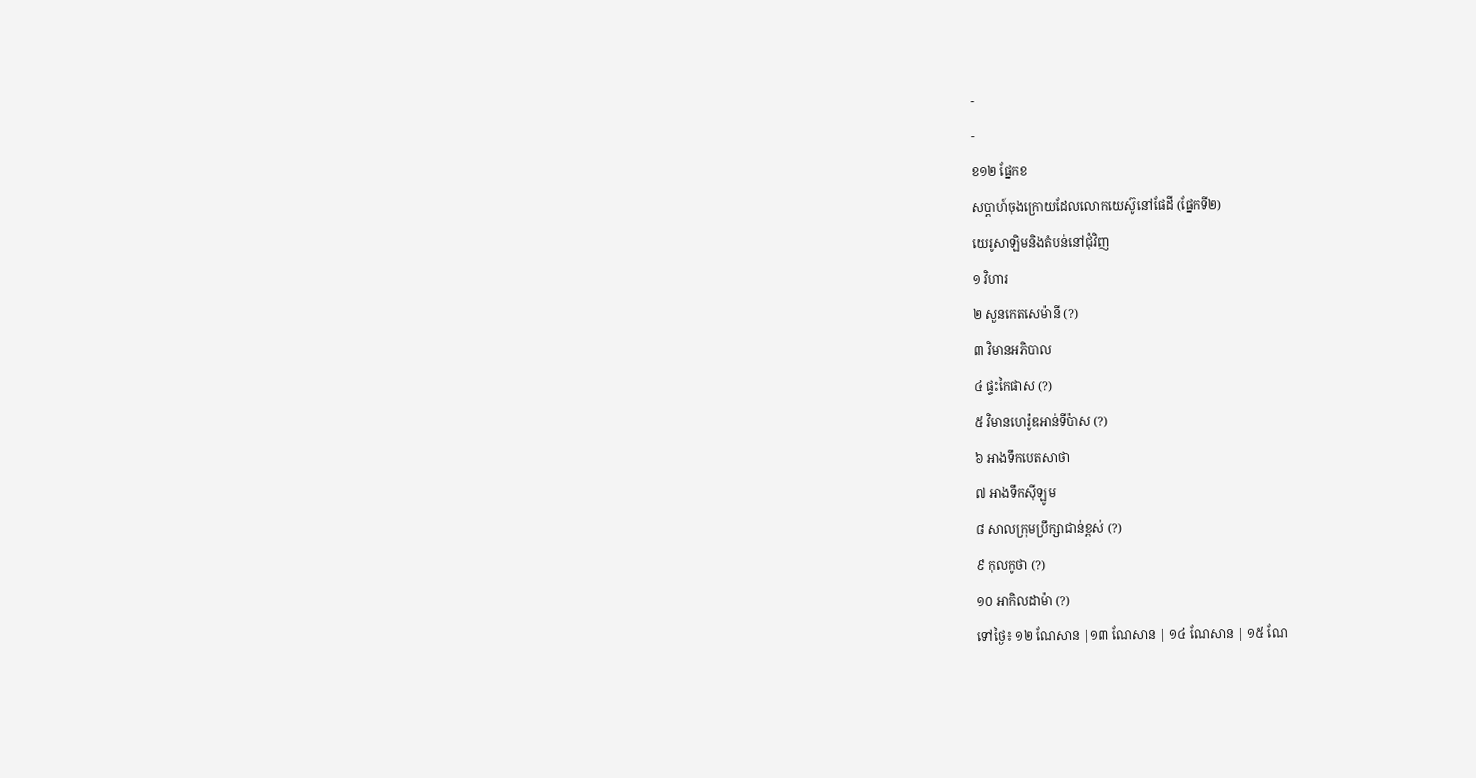-
-
ខ១២ ផ្នែកខ
សប្ដាហ៍ចុងក្រោយដែលលោកយេស៊ូនៅផែដី (ផ្នែកទី២)
យេរូសាឡិមនិងតំបន់នៅជុំវិញ
១ វិហារ
២ សួនកេតសេម៉ានី (?)
៣ វិមានអភិបាល
៤ ផ្ទះកៃផាស (?)
៥ វិមានហេរ៉ូឌអាន់ទីប៉ាស (?)
៦ អាងទឹកបេតសាថា
៧ អាងទឹកស៊ីឡូម
៨ សាលក្រុមប្រឹក្សាជាន់ខ្ពស់ (?)
៩ កុលកូថា (?)
១០ អាកិលដាម៉ា (?)
ទៅថ្ងៃ៖ ១២ ណែសាន |១៣ ណែសាន | ១៤ ណែសាន | ១៥ ណែ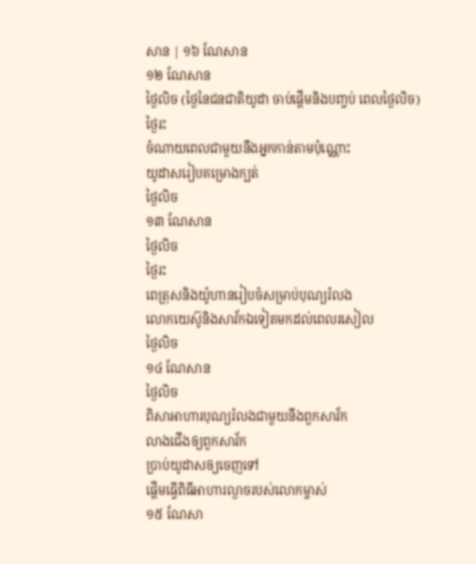សាន | ១៦ ណែសាន
១២ ណែសាន
ថ្ងៃលិច (ថ្ងៃនៃជនជាតិយូដា ចាប់ផ្ដើមនិងបញ្ចប់ ពេលថ្ងៃលិច)
ថ្ងៃរះ
ចំណាយពេលជាមួយនឹងអ្នកកាន់តាមប៉ុណ្ណោះ
យូដាសរៀបគម្រោងក្បត់
ថ្ងៃលិច
១៣ ណែសាន
ថ្ងៃលិច
ថ្ងៃរះ
ពេត្រុសនិងយ៉ូហានរៀបចំសម្រាប់បុណ្យរំលង
លោកយេស៊ូនិងសាវ័កឯទៀតមកដល់ពេលរសៀល
ថ្ងៃលិច
១៤ ណែសាន
ថ្ងៃលិច
ពិសាអាហារបុណ្យរំលងជាមួយនឹងពួកសាវ័ក
លាងជើងឲ្យពួកសាវ័ក
ប្រាប់យូដាសឲ្យចេញទៅ
ផ្ដើមធ្វើពិធីអាហារល្ងាចរបស់លោកម្ចាស់
១៥ ណែសា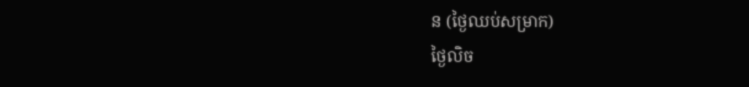ន (ថ្ងៃឈប់សម្រាក)
ថ្ងៃលិច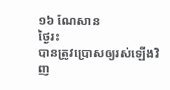១៦ ណែសាន
ថ្ងៃរះ
បានត្រូវប្រោសឲ្យរស់ឡើងវិញ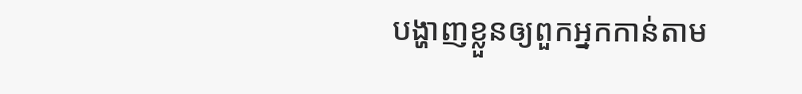បង្ហាញខ្លួនឲ្យពួកអ្នកកាន់តាម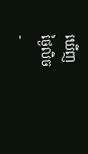ឃើញ
ថ្ងៃលិច
-